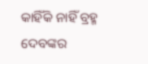କାହିଁକି ନାହିଁ ବ୍ରହ୍ମ ଦେବଙ୍କର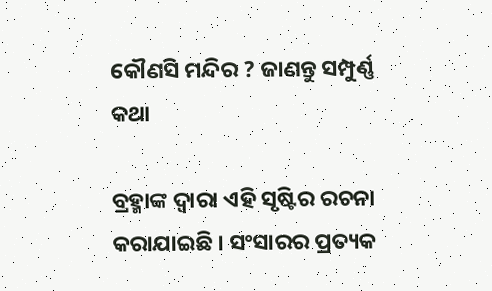କୌଣସି ମନ୍ଦିର ? ଜାଣନ୍ତୁ ସମ୍ପୁର୍ଣ୍ଣ କଥା

ବ୍ରହ୍ମାଙ୍କ ଦ୍ଵାରା ଏହି ସୃଷ୍ଟିର ରଚନା କରାଯାଇଛି । ସଂସାରର ପ୍ରତ୍ୟକ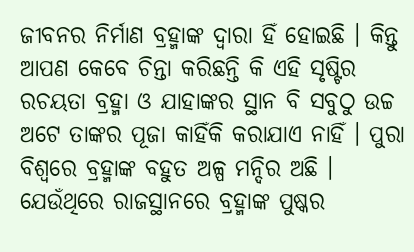ଜୀବନର ନିର୍ମାଣ ବ୍ରହ୍ମାଙ୍କ ଦ୍ଵାରା ହିଁ ହୋଇଛି । କିନ୍ତୁ ଆପଣ କେବେ ଚିନ୍ତା କରିଛନ୍ତି କି ଏହି ସୃଷ୍ଟିର ରଚୟତା ବ୍ରହ୍ମା ଓ ଯାହାଙ୍କର ସ୍ଥାନ ବି ସବୁଠୁ ଉଚ୍ଚ ଅଟେ ତାଙ୍କର ପୂଜା କାହିଁକି କରାଯାଏ ନାହିଁ । ପୁରା ବିଶ୍ଵରେ ବ୍ରହ୍ମାଙ୍କ ବହୁତ ଅଳ୍ପ ମନ୍ଦିର ଅଛି । ଯେଉଁଥିରେ ରାଜସ୍ଥାନରେ ବ୍ରହ୍ମାଙ୍କ ପୁଷ୍କର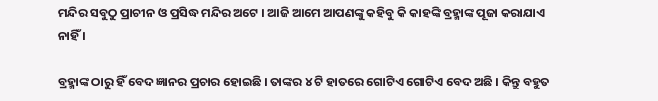ମନ୍ଦିର ସବୁଠୁ ପ୍ରାଚୀନ ଓ ପ୍ରସିଦ୍ଧ ମନ୍ଦିର ଅଟେ । ଆଜି ଆମେ ଆପଣଙ୍କୁ କହିବୁ କି କାହଙ୍କି ବ୍ରହ୍ମାଙ୍କ ପୂଜା କରାଯାଏ ନାହିଁ ।

ବ୍ରହ୍ମାଙ୍କ ଠାରୁ ହିଁ ବେଦ ଜ୍ଞାନର ପ୍ରଚାର ହୋଇଛି । ତାଙ୍କର ୪ ଟି ହାତରେ ଗୋଟିଏ ଗୋଟିଏ ବେଦ ଅଛି । କିନ୍ତୁ ବହୁତ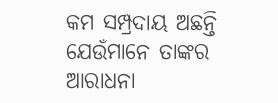କମ ସମ୍ପ୍ରଦାୟ ଅଛନ୍ତି ଯେଉଁମାନେ ତାଙ୍କର ଆରାଧନା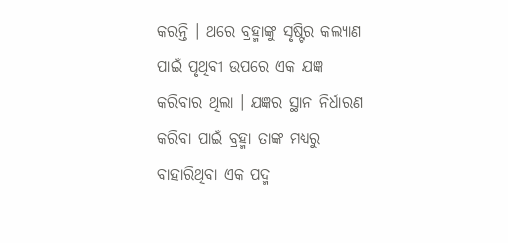କରନ୍ତି । ଥରେ ବ୍ରହ୍ମାଙ୍କୁ ସୃଷ୍ଟିର କଲ୍ୟାଣ ପାଇଁ ପୃଥିବୀ ଉପରେ ଏକ ଯଜ୍ଞ କରିବାର ଥିଲା । ଯଜ୍ଞର ସ୍ଥାନ ନିର୍ଧାରଣ କରିବା ପାଇଁ ବ୍ରହ୍ମା ତାଙ୍କ ମଧ୍ୟରୁ ବାହାରିଥିବା ଏକ ପଦ୍ମ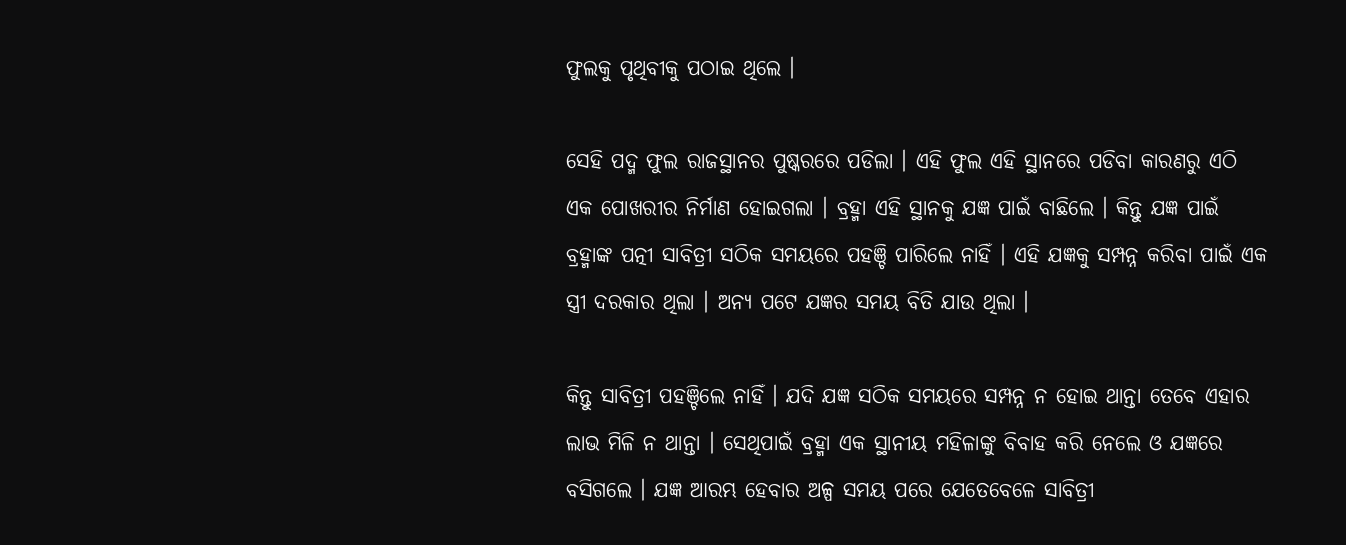ଫୁଲକୁ ପୃଥିବୀକୁ ପଠାଇ ଥିଲେ ।

ସେହି ପଦ୍ମ ଫୁଲ ରାଜସ୍ଥାନର ପୁଷ୍କରରେ ପଡିଲା । ଏହି ଫୁଲ ଏହି ସ୍ଥାନରେ ପଡିବା କାରଣରୁ ଏଠି ଏକ ପୋଖରୀର ନିର୍ମାଣ ହୋଇଗଲା । ବ୍ରହ୍ମା ଏହି ସ୍ଥାନକୁ ଯଜ୍ଞ ପାଇଁ ବାଛିଲେ । କିନ୍ତୁ ଯଜ୍ଞ ପାଇଁ ବ୍ରହ୍ମାଙ୍କ ପତ୍ନୀ ସାବିତ୍ରୀ ସଠିକ ସମୟରେ ପହଞ୍ଚି ପାରିଲେ ନାହିଁ । ଏହି ଯଜ୍ଞକୁ ସମ୍ପନ୍ନ କରିବା ପାଇଁ ଏକ ସ୍ତ୍ରୀ ଦରକାର ଥିଲା । ଅନ୍ୟ ପଟେ ଯଜ୍ଞର ସମୟ ବିତି ଯାଉ ଥିଲା ।

କିନ୍ତୁ ସାବିତ୍ରୀ ପହଞ୍ଚିଲେ ନାହିଁ । ଯଦି ଯଜ୍ଞ ସଠିକ ସମୟରେ ସମ୍ପନ୍ନ ନ ହୋଇ ଥାନ୍ତା ତେବେ ଏହାର ଲାଭ ମିଳି ନ ଥାନ୍ତା । ସେଥିପାଇଁ ବ୍ରହ୍ମା ଏକ ସ୍ଥାନୀୟ ମହିଳାଙ୍କୁ ବିବାହ କରି ନେଲେ ଓ ଯଜ୍ଞରେ ବସିଗଲେ । ଯଜ୍ଞ ଆରମ୍ଭ ହେବାର ଅଳ୍ପ ସମୟ ପରେ ଯେତେବେଳେ ସାବିତ୍ରୀ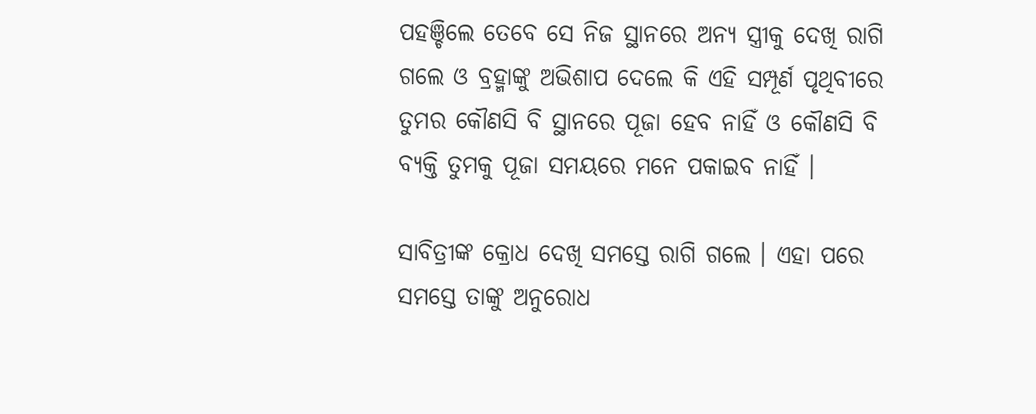ପହଞ୍ଚିଲେ ତେବେ ସେ ନିଜ ସ୍ଥାନରେ ଅନ୍ୟ ସ୍ତ୍ରୀକୁ ଦେଖି ରାଗି ଗଲେ ଓ ବ୍ରହ୍ମାଙ୍କୁ ଅଭିଶାପ ଦେଲେ କି ଏହି ସମ୍ପୂର୍ଣ ପୃଥିବୀରେ ତୁମର କୌଣସି ବି ସ୍ଥାନରେ ପୂଜା ହେବ ନାହିଁ ଓ କୌଣସି ବି ବ୍ୟକ୍ତି ତୁମକୁ ପୂଜା ସମୟରେ ମନେ ପକାଇବ ନାହିଁ ।

ସାବିତ୍ରୀଙ୍କ କ୍ରୋଧ ଦେଖି ସମସ୍ତେ ରାଗି ଗଲେ । ଏହା ପରେ ସମସ୍ତେ ତାଙ୍କୁ ଅନୁରୋଧ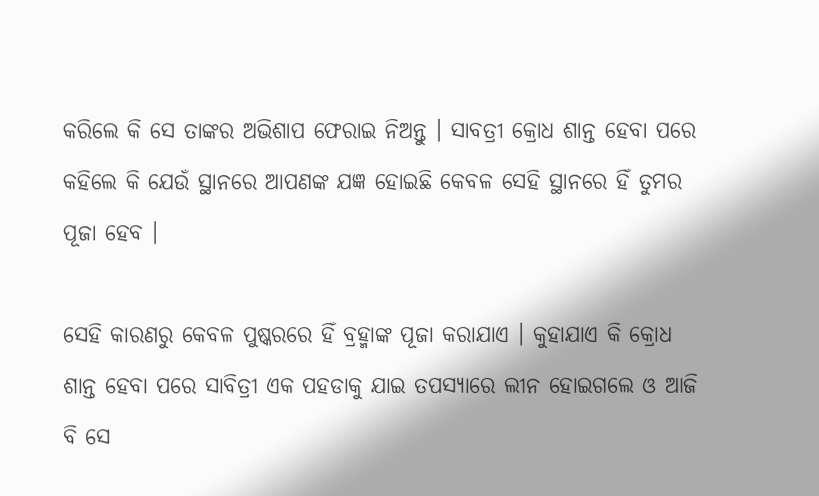କରିଲେ କି ସେ ତାଙ୍କର ଅଭିଶାପ ଫେରାଇ ନିଅନ୍ତୁ । ସାବତ୍ରୀ କ୍ରୋଧ ଶାନ୍ତ ହେବା ପରେ କହିଲେ କି ଯେଉଁ ସ୍ଥାନରେ ଆପଣଙ୍କ ଯଜ୍ଞ ହୋଇଛି କେବଳ ସେହି ସ୍ଥାନରେ ହିଁ ତୁମର ପୂଜା ହେବ ।

ସେହି କାରଣରୁ କେବଳ ପୁଷ୍କରରେ ହିଁ ବ୍ରହ୍ମାଙ୍କ ପୂଜା କରାଯାଏ । କୁହାଯାଏ କି କ୍ରୋଧ ଶାନ୍ତ ହେବା ପରେ ସାବିତ୍ରୀ ଏକ ପହଡାକୁ ଯାଇ ତପସ୍ୟାରେ ଲୀନ ହୋଇଗଲେ ଓ ଆଜି ବି ସେ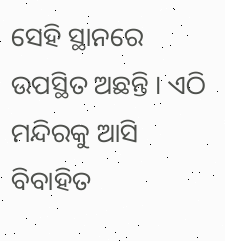ସେହି ସ୍ଥାନରେ ଉପସ୍ଥିତ ଅଛନ୍ତି । ଏଠି ମନ୍ଦିରକୁ ଆସି ବିବାହିତ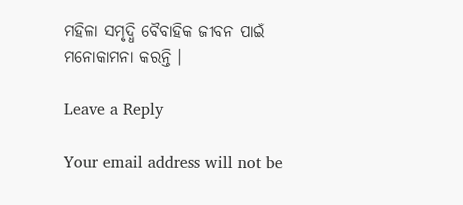ମହିଳା ସମୃଦ୍ଧି ବୈବାହିକ ଜୀବନ ପାଇଁ ମନୋକାମନା କରନ୍ତି ।

Leave a Reply

Your email address will not be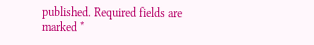published. Required fields are marked *